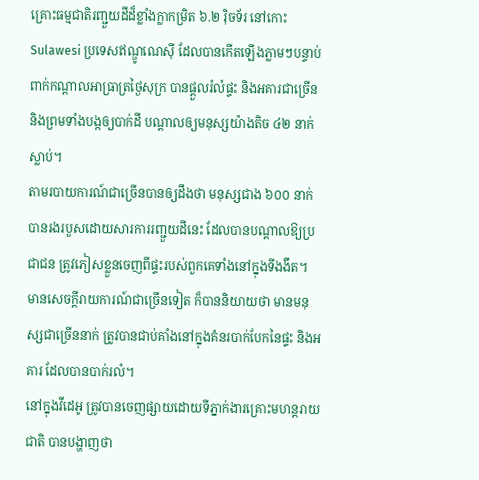គ្រោះធម្មជាតិរញ្ជួយដីដ៏ខ្លាំងក្លាកម្រិត ៦.២ រ៉ិចទ័រ នៅកោះ Sulawesi ប្រទេសឥណ្ឌូណេស៊ី ដែលបានកើតឡើងភ្លាមៗបន្ទាប់ពាក់កណ្តាលអាធ្រាត្រថ្ងៃសុក្រ បានផ្តួលរំលំផ្ទះ និងអគារជាច្រើន និងព្រមទាំងបង្កឲ្យបាក់ដី បណ្តាលឲ្យមនុស្សយ៉ាងតិច ៤២ នាក់ ស្លាប់។
តាមរបាយការណ៍ជាច្រើនបានឲ្យដឹងថា មនុស្សជាង ៦០០ នាក់ បានរងរបួសដោយសារការរញ្ជួយដីនេះ ដែលបានបណ្តាលឱ្យប្រជាជន ត្រូវភៀសខ្លួនចេញពីផ្ទះរបស់ពួកគេទាំងនៅក្នុងទីងងឹត។
មានសេចក្តីរាយការណ៍ជាច្រើនទៀត ក៏បាននិយាយថា មានមនុស្សជាច្រើននាក់ ត្រូវបានជាប់គាំងនៅក្នុងគំនរបាក់បែកនៃផ្ទះ និងអគារ ដែលបានបាក់រលំ។
នៅក្នុងវីដេអូ ត្រូវបានចេញផ្សាយដោយទីភ្នាក់ងារគ្រោះមហន្តរាយជាតិ បានបង្ហាញថា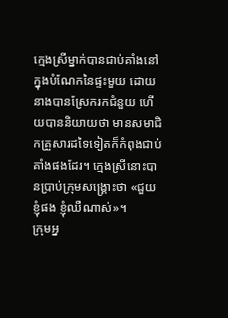ក្មេងស្រីម្នាក់បានជាប់គាំងនៅក្នុងបំណែកនៃផ្ទះមួយ ដោយនាងបានស្រែករកជំនួយ ហើយបាននិយាយថា មានសមាជិកគ្រួសារដទៃទៀតក៏កំពុងជាប់គាំងផងដែរ។ ក្មេងស្រីនោះបានប្រាប់ក្រុមសង្គ្រោះថា «ជួយខ្ញុំផង ខ្ញុំឈឺណាស់»។
ក្រុមអ្ន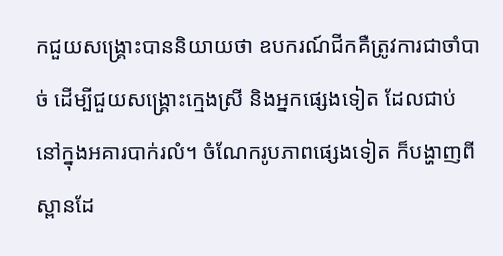កជួយសង្គ្រោះបាននិយាយថា ឧបករណ៍ជីកគឺត្រូវការជាចាំបាច់ ដើម្បីជួយសង្គ្រោះក្មេងស្រី និងអ្នកផ្សេងទៀត ដែលជាប់នៅក្នុងអគារបាក់រលំ។ ចំណែករូបភាពផ្សេងទៀត ក៏បង្ហាញពីស្ពានដែ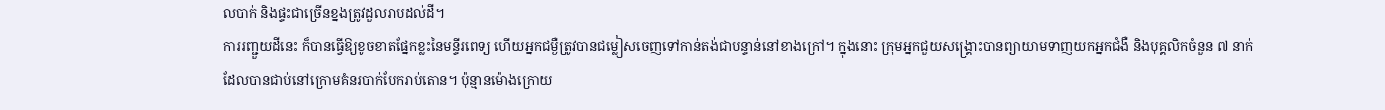លបាក់ និងផ្ទះជាច្រើនខ្នងត្រូវដួលរាបដល់ដី។
ការរញ្ជួយដីនេះ ក៏បានធ្វើឱ្យខូចខាតផ្នែកខ្លះនៃមន្ទីរពេទ្យ ហើយអ្នកជម្ងឺត្រូវបានជម្លៀសចេញទៅកាន់តង់ជាបន្ទាន់នៅខាងក្រៅ។ ក្នុងនោះ ក្រុមអ្នកជួយសង្គ្រោះបានព្យាយាមទាញយកអ្នកជំងឺ និងបុគ្គលិកចំនួន ៧ នាក់ ដែលបានជាប់នៅក្រោមគំនរបាក់បែករាប់តោន។ ប៉ុន្មានម៉ោងក្រោយ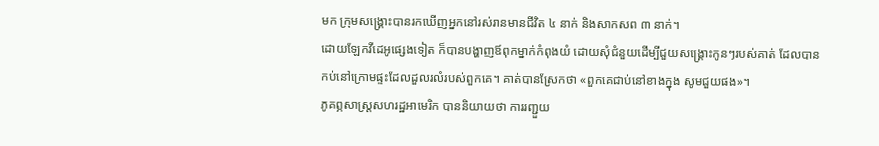មក ក្រុមសង្គ្រោះបានរកឃើញអ្នកនៅរស់រានមានជីវិត ៤ នាក់ និងសាកសព ៣ នាក់។
ដោយឡែកវីដេអូផ្សេងទៀត ក៏បានបង្ហាញឪពុកម្នាក់កំពុងយំ ដោយសុំជំនួយដើម្បីជួយសង្គ្រោះកូនៗរបស់គាត់ ដែលបានកប់នៅក្រោមផ្ទះដែលដួលរលំរបស់ពួកគេ។ គាត់បានស្រែកថា «ពួកគេជាប់នៅខាងក្នុង សូមជួយផង»។
ភូគព្ភសាស្ត្រសហរដ្ឋអាមេរិក បាននិយាយថា ការរញ្ជួយ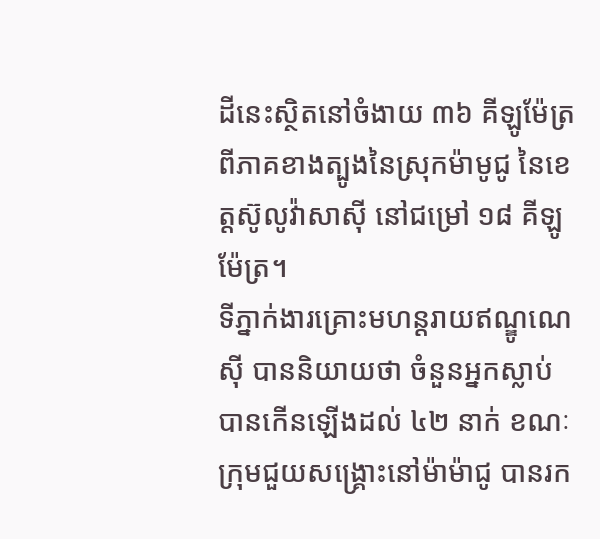ដីនេះស្ថិតនៅចំងាយ ៣៦ គីឡូម៉ែត្រ ពីភាគខាងត្បូងនៃស្រុកម៉ាមូជូ នៃខេត្តស៊ូលូវ៉ាសាស៊ី នៅជម្រៅ ១៨ គីឡូម៉ែត្រ។
ទីភ្នាក់ងារគ្រោះមហន្តរាយឥណ្ឌូណេស៊ី បាននិយាយថា ចំនួនអ្នកស្លាប់បានកើនឡើងដល់ ៤២ នាក់ ខណៈក្រុមជួយសង្គ្រោះនៅម៉ាម៉ាជូ បានរក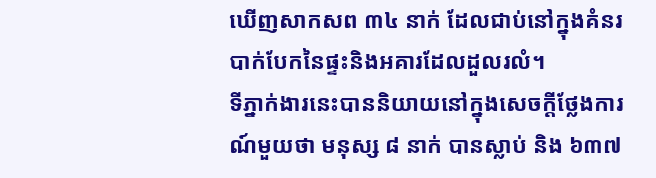ឃើញសាកសព ៣៤ នាក់ ដែលជាប់នៅក្នុងគំនរបាក់បែកនៃផ្ទះនិងអគារដែលដួលរលំ។
ទីភ្នាក់ងារនេះបាននិយាយនៅក្នុងសេចក្តីថ្លែងការណ៍មួយថា មនុស្ស ៨ នាក់ បានស្លាប់ និង ៦៣៧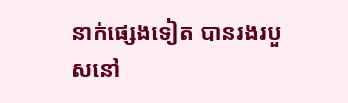នាក់ផ្សេងទៀត បានរងរបួសនៅ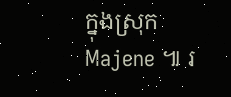ក្នុងស្រុក Majene ៕ រ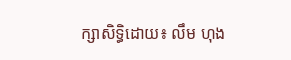ក្សាសិទ្ធិដោយ៖ លឹម ហុង